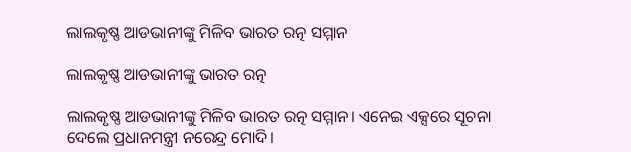ଲାଲକୃଷ୍ଣ ଆଡଭାନୀଙ୍କୁ ମିଳିବ ଭାରତ ରତ୍ନ ସମ୍ମାନ

ଲାଲକୃଷ୍ଣ ଆଡଭାନୀଙ୍କୁ ଭାରତ ରତ୍ନ

ଲାଲକୃଷ୍ଣ ଆଡଭାନୀଙ୍କୁ ମିଳିବ ଭାରତ ରତ୍ନ ସମ୍ମାନ। ଏନେଇ ଏକ୍ସରେ ସୂଚନା ଦେଲେ ପ୍ରଧାନମନ୍ତ୍ରୀ ନରେନ୍ଦ୍ର ମୋଦି।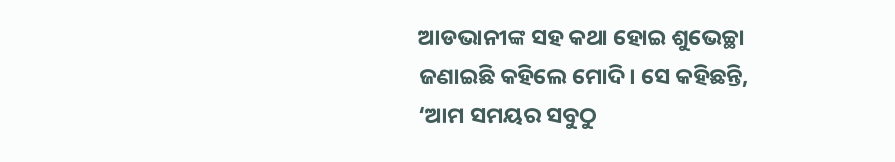ଆଡଭାନୀଙ୍କ ସହ କଥା ହୋଇ ଶୁଭେଚ୍ଛା ଜଣାଇଛି କହିଲେ ମୋଦି। ସେ କହିଛନ୍ତି, ‘ଆମ ସମୟର ସବୁଠୁ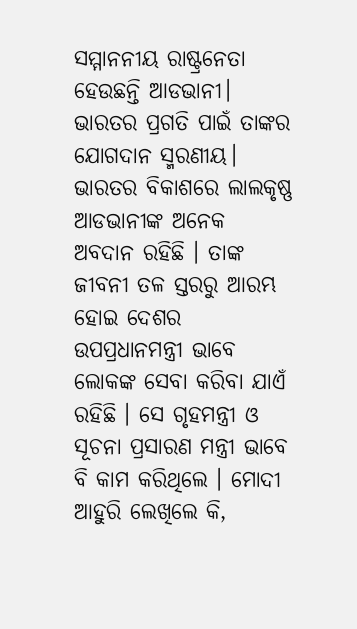ସମ୍ମାନନୀୟ ରାଷ୍ଟ୍ରନେତା ହେଉଛନ୍ତି ଆଡଭାନୀ। ଭାରତର ପ୍ରଗତି ପାଇଁ ତାଙ୍କର ଯୋଗଦାନ ସ୍ମରଣୀୟ। ଭାରତର ବିକାଶରେ ଲାଲକୃଷ୍ଣ ଆଡଭାନୀଙ୍କ ଅନେକ ଅବଦାନ ରହିଛି । ତାଙ୍କ ଜୀବନୀ ତଳ ସ୍ତରରୁ ଆରମ୍ଭ ହୋଇ ଦେଶର ଉପପ୍ରଧାନମନ୍ତ୍ରୀ ଭାବେ ଲୋକଙ୍କ ସେବା କରିବା ଯାଏଁ ରହିଛି । ସେ ଗୃହମନ୍ତ୍ରୀ ଓ ସୂଚନା ପ୍ରସାରଣ ମନ୍ତ୍ରୀ ଭାବେ ବି କାମ କରିଥିଲେ । ମୋଦୀ ଆହୁରି ଲେଖିଲେ କି,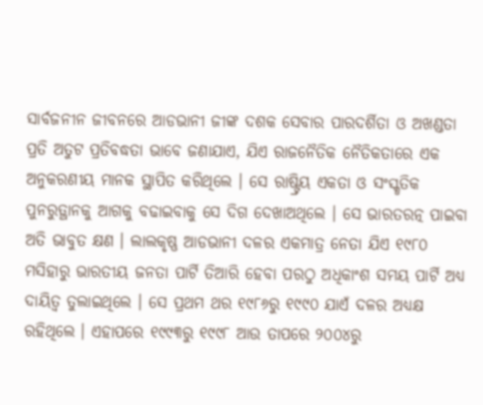ସାର୍ବଜନୀନ ଜୀବନରେ ଆଡଭାନୀ ଜୀଙ୍କ ଦଶକ ସେବାର ପାରଦର୍ଶିତା ଓ ଅଖଣ୍ଡତା ପ୍ରତି ଅତୁଟ ପ୍ରତିବଦ୍ଧତା ଭାବେ ଜଣାଯାଏ, ଯିଏ ରାଜନୈତିକ ନୈତିକତାରେ ଏକ ଅନୁକରଣୀୟ ମାନକ ସ୍ଥାପିତ କରିଥିଲେ । ସେ ରାଷ୍ଟ୍ରିୟ ଏକତା ଓ ସଂସ୍କୃତିକ ପୁନରୁତ୍ଥାନକୁ ଆଗକୁ ବଢାଇବାକୁ ସେ ଦିଗ ଦେଖାଅଥିଲେ । ସେ ଭାରତରତ୍ନ ପାଇବା ଅତି ଭାବୁତ କ୍ଷଣ । ଲାଲକୃଷ୍ଣ ଆଡଭାନୀ ଦଳର ଏକମାତ୍ର ନେତା ଯିଏ ୧୯୮୦ ମସିହାରୁ ଭାରତୀୟ ଜନତା ପାର୍ଟି ତିଆରି ହେବା ପରଠୁ ଅଧିକାଂଶ ସମୟ ପାର୍ଟି ଅଧ୍ୟ ଦାୟିତ୍ୱ ତୁଲାଇଥିଲେ । ସେ ପ୍ରଥମ ଥର ୧୯୮୬ରୁ ୧୯୯୦ ଯାଏଁ ଦଳର ଅଧ୍ୟକ୍ଷ ରହିଥିଲେ । ଏହାପରେ ୧୯୯୩ରୁ ୧୯୯୮ ଆଉ ତାପରେ ୨୦୦୪ରୁ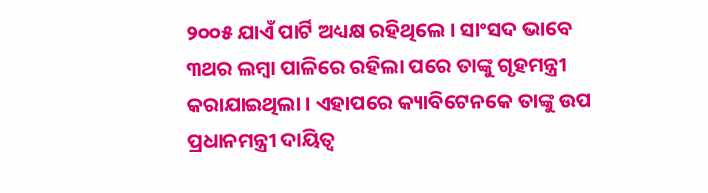୨୦୦୫ ଯାଏଁ ପାର୍ଟି ଅଧ୍ୟକ୍ଷ ରହିଥିଲେ । ସାଂସଦ ଭାବେ ୩ଥର ଲମ୍ବା ପାଳିରେ ରହିଲା ପରେ ତାଙ୍କୁ ଗୃହମନ୍ତ୍ରୀ କରାଯାଇଥିଲା । ଏହାପରେ କ୍ୟାବିଟେନକେ ତାଙ୍କୁ ଉପ ପ୍ରଧାନମନ୍ତ୍ରୀ ଦାୟିତ୍ୱ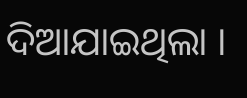ଦିଆଯାଇଥିଲା ।